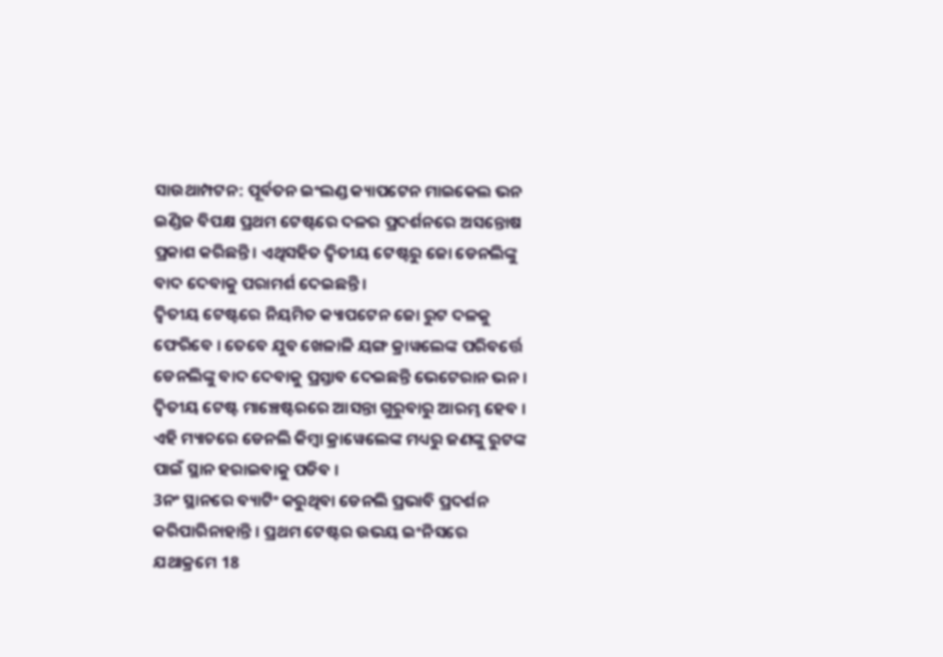ସାଉଥାମ୍ପଟନ: ପୂର୍ବତନ ଇଂଲଣ୍ଡ କ୍ୟାପଟେନ ମାଇକେଲ ଭନ ଇଣ୍ଡିଜ ବିପକ୍ଷ ପ୍ରଥମ ଟେଷ୍ଟରେ ଦଳର ପ୍ରଦର୍ଶନରେ ଅସନ୍ତୋଷ ପ୍ରକାଶ କରିଛନ୍ତି । ଏଥିସହିତ ଦ୍ବିତୀୟ ଟେଷ୍ଟରୁ ଜୋ ଡେନଲିଙ୍କୁ ବାଦ ଦେବାକୁ ପରାମର୍ଶ ଦେଇଛନ୍ତି ।
ଦ୍ବିତୀୟ ଟେଷ୍ଟରେ ନିୟମିତ କ୍ୟାପଟେନ ଜୋ ରୁଟ ଦଳକୁ ଫେରିବେ । ତେବେ ଯୁବ ଖେଳାଳି ୟଙ୍ଗ କ୍ରାୱଲେଙ୍କ ପରିବର୍ତ୍ତେ ଡେନଲିଙ୍କୁ ବାଦ ଦେବାକୁ ପ୍ରସ୍ତାବ ଦେଇଛନ୍ତି ଭେଟେରାନ ଭନ । ଦ୍ବିତୀୟ ଟେଷ୍ଟ ମାଞ୍ଚେଷ୍ଟରରେ ଆସନ୍ତା ଗୁରୁବାରୁ ଆରମ୍ଭ ହେବ । ଏହି ମ୍ୟାଚରେ ଡେନଲି କିମ୍ବା କ୍ରାୱେଲେଙ୍କ ମଧ୍ୟରୁ ଜଣଙ୍କୁ ରୁଟଙ୍କ ପାଇଁ ସ୍ଥାନ ହରାଇବାକୁ ପଡିବ ।
3ନଂ ସ୍ଥାନରେ ବ୍ୟାଟିଂ କରୁଥିବା ଡେନଲି ପ୍ରଭାବି ପ୍ରଦର୍ଶନ କରିପାରିନାହାନ୍ତି । ପ୍ରଥମ ଟେଷ୍ଟର ଉଭୟ ଇଂନିସରେ ଯଥାକ୍ରମେ 18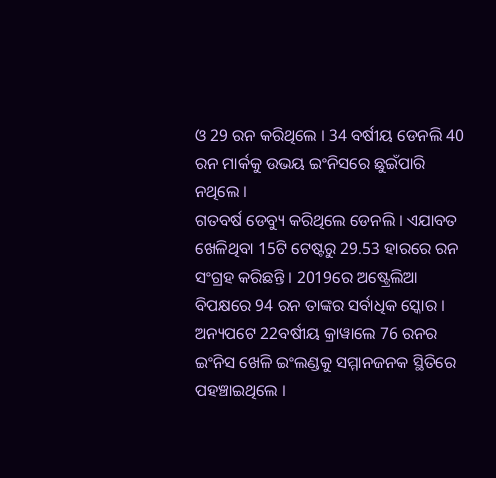ଓ 29 ରନ କରିଥିଲେ । 34 ବର୍ଷୀୟ ଡେନଲି 40 ରନ ମାର୍କକୁ ଉଭୟ ଇଂନିସରେ ଛୁଇଁପାରି ନଥିଲେ ।
ଗତବର୍ଷ ଡେବ୍ୟୁ କରିଥିଲେ ଡେନଲି । ଏଯାବତ ଖେଳିଥିବା 15ଟି ଟେଷ୍ଟରୁ 29.53 ହାରରେ ରନ ସଂଗ୍ରହ କରିଛନ୍ତି । 2019ରେ ଅଷ୍ଟ୍ରେଲିଆ ବିପକ୍ଷରେ 94 ରନ ତାଙ୍କର ସର୍ବାଧିକ ସ୍କୋର ।
ଅନ୍ୟପଟେ 22ବର୍ଷୀୟ କ୍ରାୱାଲେ 76 ରନର ଇଂନିସ ଖେଳି ଇଂଲଣ୍ଡକୁ ସମ୍ମାନଜନକ ସ୍ଥିତିରେ ପହଞ୍ଚାଇଥିଲେ ।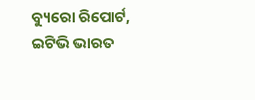ବ୍ୟୁରୋ ରିପୋର୍ଟ, ଇଟିଭି ଭାରତ